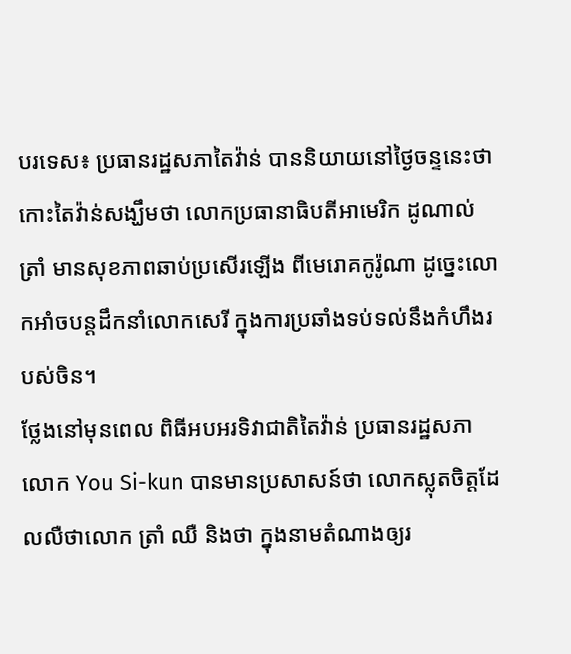បរទេស៖ ប្រធានរដ្ឋសភាតៃវ៉ាន់ បាននិយាយនៅថ្ងៃចន្ទនេះថា កោះតៃវ៉ាន់សង្ឃឹមថា លោកប្រធានាធិបតីអាមេរិក ដូណាល់ ត្រាំ មានសុខភាពឆាប់ប្រសើរឡើង ពីមេរោគកូរ៉ូណា ដូច្នេះលោកអាំចបន្តដឹកនាំលោកសេរី ក្នុងការប្រឆាំងទប់ទល់នឹងកំហឹងរបស់ចិន។
ថ្លែងនៅមុនពេល ពិធីអបអរទិវាជាតិតៃវ៉ាន់ ប្រធានរដ្ឋសភា លោក You Si-kun បានមានប្រសាសន៍ថា លោកស្លុតចិត្តដែលលឺថាលោក ត្រាំ ឈឺ និងថា ក្នុងនាមតំណាងឲ្យរ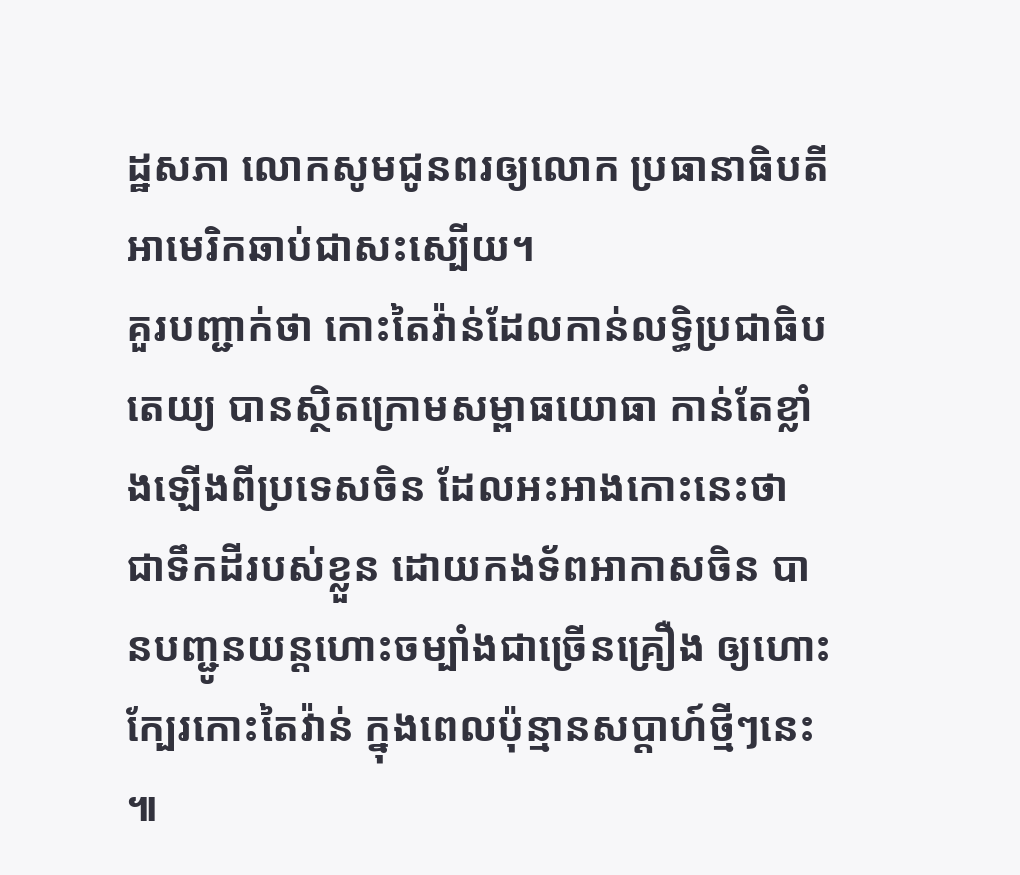ដ្ឋសភា លោកសូមជូនពរឲ្យលោក ប្រធានាធិបតីអាមេរិកឆាប់ជាសះស្បើយ។
គួរបញ្ជាក់ថា កោះតៃវ៉ាន់ដែលកាន់លទ្ធិប្រជាធិបតេយ្យ បានស្ថិតក្រោមសម្ពាធយោធា កាន់តែខ្លាំងឡើងពីប្រទេសចិន ដែលអះអាងកោះនេះថា ជាទឹកដីរបស់ខ្លួន ដោយកងទ័ពអាកាសចិន បានបញ្ជូនយន្តហោះចម្បាំងជាច្រើនគ្រឿង ឲ្យហោះក្បែរកោះតៃវ៉ាន់ ក្នុងពេលប៉ុន្មានសប្ដាហ៍ថ្មីៗនេះ ៕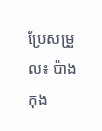ប្រែសម្រួល៖ ប៉ាង កុង